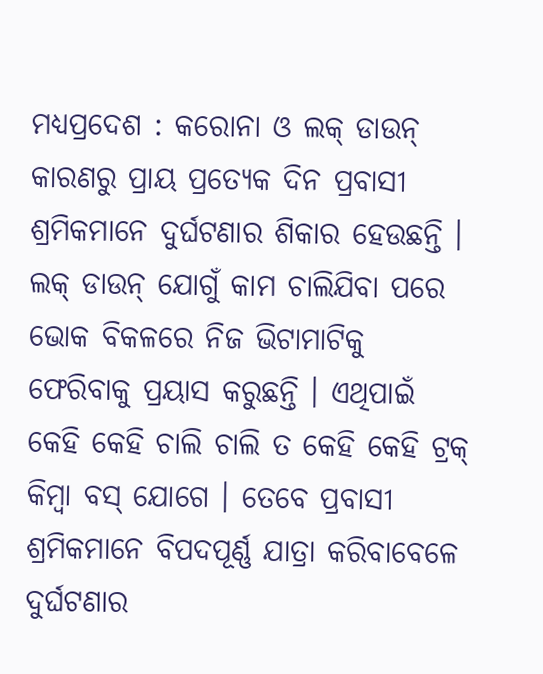ମଧ୍ୟପ୍ରଦେଶ : କରୋନା ଓ ଲକ୍ ଡାଉନ୍ କାରଣରୁ ପ୍ରାୟ ପ୍ରତ୍ୟେକ ଦିନ ପ୍ରବାସୀ ଶ୍ରମିକମାନେ ଦୁର୍ଘଟଣାର ଶିକାର ହେଉଛନ୍ତି । ଲକ୍ ଡାଉନ୍ ଯୋଗୁଁ କାମ ଚାଲିଯିବା ପରେ ଭୋକ ବିକଳରେ ନିଜ ଭିଟାମାଟିକୁ ଫେରିବାକୁ ପ୍ରୟାସ କରୁଛନ୍ତି । ଏଥିପାଇଁ କେହି କେହି ଚାଲି ଚାଲି ତ କେହି କେହି ଟ୍ରକ୍ କିମ୍ବା ବସ୍ ଯୋଗେ । ତେବେ ପ୍ରବାସୀ ଶ୍ରମିକମାନେ ବିପଦପୂର୍ଣ୍ଣ ଯାତ୍ରା କରିବାବେଳେ ଦୁର୍ଘଟଣାର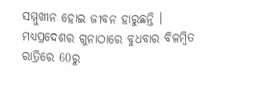ସମ୍ମୁଖୀନ ହୋଇ ଜୀବନ ହାରୁଛନ୍ତି । ମଧ୍ୟପ୍ରଦେଶର ଗୁନାଠାରେ ବୁଧବାର ବିଳମ୍ବିତ ରାତ୍ରିରେ 60ରୁ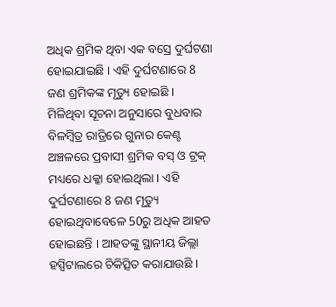ଅଧିକ ଶ୍ରମିକ ଥିବା ଏକ ବସ୍ରେ ଦୁର୍ଘଟଣା ହୋଇଯାଇଛି । ଏହି ଦୁର୍ଘଟଣାରେ 8 ଜଣ ଶ୍ରମିକଙ୍କ ମୃତ୍ୟୁ ହୋଇଛି ।
ମିଳିଥିବା ସୂଚନା ଅନୁସାରେ ବୁଧବାର ବିଳମ୍ବିତ୍ର ରାତ୍ରିରେ ଗୁନାର କେଣ୍ଟ ଅଞ୍ଚଳରେ ପ୍ରବାସୀ ଶ୍ରମିକ ବସ୍ ଓ ଟ୍ରକ୍ ମଧ୍ୟରେ ଧକ୍କା ହୋଇଥିଲା । ଏହି ଦୁର୍ଘଟଣାରେ 8 ଜଣ ମୃତ୍ୟୁ ହୋଇଥିବାବେଳେ 50ରୁ ଅଧିକ ଆହତ ହୋଇଛନ୍ତି । ଆହତଙ୍କୁ ସ୍ଥାନୀୟ ଜିଲ୍ଲା ହସ୍ପିଟାଲରେ ଚିକିତ୍ସିତ କରାଯାଉଛି ।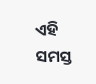ଏହି ସମସ୍ତ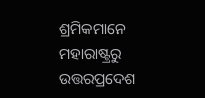ଶ୍ରମିକମାନେ ମହାରାଷ୍ଟ୍ରରୁ ଉତ୍ତରପ୍ରଦେଶ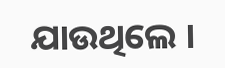ଯାଉଥିଲେ ।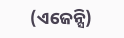(ଏଜେନ୍ସି)